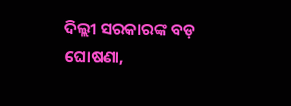ଦିଲ୍ଲୀ ସରକାରଙ୍କ ବଡ଼ ଘୋଷଣା,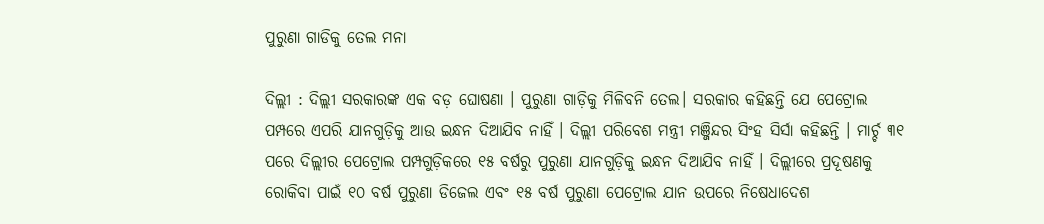ପୁରୁଣା ଗାଡିକୁ ତେଲ ମନା

ଦିଲ୍ଲୀ : ଦିଲ୍ଲୀ ସରକାରଙ୍କ ଏକ ବଡ଼ ଘୋଷଣା । ପୁରୁଣା ଗାଡ଼ିକୁ ମିଳିବନି ତେଲ। ସରକାର କହିଛନ୍ତି ଯେ ପେଟ୍ରୋଲ ପମ୍ପରେ ଏପରି ଯାନଗୁଡ଼ିକୁ ଆଉ ଇନ୍ଧନ ଦିଆଯିବ ନାହିଁ । ଦିଲ୍ଲୀ ପରିବେଶ ମନ୍ତ୍ରୀ ମଞ୍ଜିନ୍ଦର ସିଂହ ସିର୍ସା କହିଛନ୍ତି । ମାର୍ଚ୍ଚ ୩୧ ପରେ ଦିଲ୍ଲୀର ପେଟ୍ରୋଲ ପମ୍ପଗୁଡ଼ିକରେ ୧୫ ବର୍ଷରୁ ପୁରୁଣା ଯାନଗୁଡ଼ିକୁ ଇନ୍ଧନ ଦିଆଯିବ ନାହିଁ । ଦିଲ୍ଲୀରେ ପ୍ରଦୂଷଣକୁ ରୋକିବା ପାଇଁ ୧୦ ବର୍ଷ ପୁରୁଣା ଡିଜେଲ ଏବଂ ୧୫ ବର୍ଷ ପୁରୁଣା ପେଟ୍ରୋଲ ଯାନ ଉପରେ ନିଷେଧାଦେଶ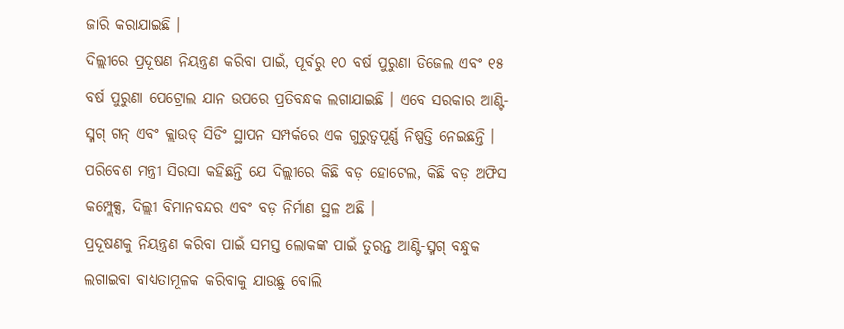ଜାରି କରାଯାଇଛି ।
ଦିଲ୍ଲୀରେ ପ୍ରଦୂଷଣ ନିୟନ୍ତ୍ରଣ କରିବା ପାଇଁ, ପୂର୍ବରୁ ୧୦ ବର୍ଷ ପୁରୁଣା ଡିଜେଲ ଏବଂ ୧୫ ବର୍ଷ ପୁରୁଣା ପେଟ୍ରୋଲ ଯାନ ଉପରେ ପ୍ରତିବନ୍ଧକ ଲଗାଯାଇଛି । ଏବେ ସରକାର ଆଣ୍ଟି-ସ୍ମଗ୍ ଗନ୍ ଏବଂ କ୍ଲାଉଡ୍ ସିଡିଂ ସ୍ଥାପନ ସମ୍ପର୍କରେ ଏକ ଗୁରୁତ୍ୱପୂର୍ଣ୍ଣ ନିଷ୍ପତ୍ତି ନେଇଛନ୍ତି । ପରିବେଶ ମନ୍ତ୍ରୀ ସିରସା କହିଛନ୍ତି ଯେ ଦିଲ୍ଲୀରେ କିଛି ବଡ଼ ହୋଟେଲ, କିଛି ବଡ଼ ଅଫିସ କମ୍ପ୍ଲେକ୍ସ, ଦିଲ୍ଲୀ ବିମାନବନ୍ଦର ଏବଂ ବଡ଼ ନିର୍ମାଣ ସ୍ଥଳ ଅଛି ।
ପ୍ରଦୂଷଣକୁ ନିୟନ୍ତ୍ରଣ କରିବା ପାଇଁ ସମସ୍ତ ଲୋକଙ୍କ ପାଇଁ ତୁରନ୍ତ ଆଣ୍ଟି-ସ୍ମଗ୍ ବନ୍ଧୁକ ଲଗାଇବା ବାଧ୍ୟତାମୂଳକ କରିବାକୁ ଯାଉଛୁ ବୋଲି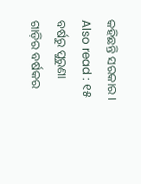କହିଛନ୍ତି ସରକାର ।
Also read : ୧୫ ବର୍ଷରୁ ପୁରୁଣା ଗାଡ଼ିର ବର୍ଷକର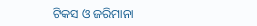ଟିକସ ଓ ଜରିମାନା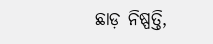ଛାଡ଼ ନିଷ୍ପତ୍ତି,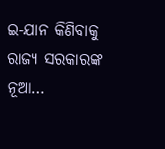ଇ-ଯାନ କିଣିବାକୁ ରାଜ୍ୟ ସରକାରଙ୍କ ନୂଆ…